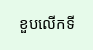ខួបលើកទី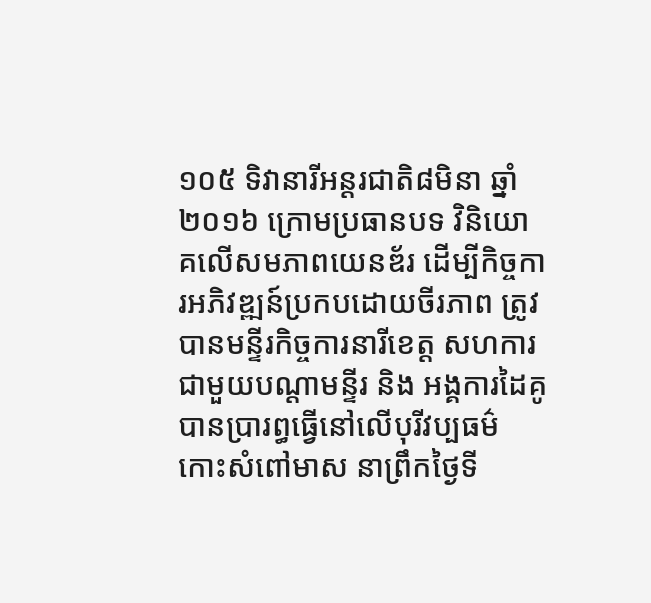១០៥ ទិវានារីអន្តរជាតិ៨មិនា ឆ្នាំ២០១៦ ក្រោមប្រធានបទ វិនិយោគលើសមភាពយេនឌ័រ ដើម្បីកិច្ចការអភិវឌ្ឍន៍ប្រកបដោយចីរភាព ត្រូវបានមន្ទីរកិច្ចការនារីខេត្ត សហការជាមួយបណ្តាមន្ទីរ និង អង្គការដៃគូបានប្រារព្ធធ្វើនៅលើបុរីវប្បធម៌ កោះសំពៅមាស នាព្រឹកថ្ងៃទី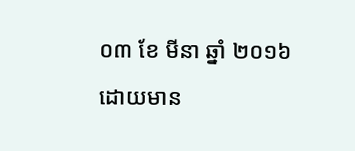០៣ ខែ មីនា ឆ្នាំ ២០១៦ ដោយមាន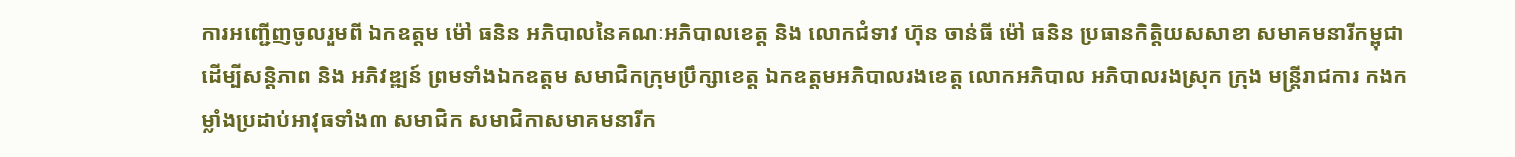ការអញ្ជើញចូលរួមពី ឯកឧត្តម ម៉ៅ ធនិន អភិបាលនៃគណៈអភិបាលខេត្ត និង លោកជំទាវ ហ៊ុន ចាន់ធី ម៉ៅ ធនិន ប្រធានកិត្តិយសសាខា សមាគមនារីកម្ពុជា ដើម្បីសន្តិភាព និង អភិវឌ្ឍន៍ ព្រមទាំងឯកឧត្តម សមាជិកក្រុមប្រឹក្សាខេត្ត ឯកឧត្តមអភិបាលរងខេត្ត លោកអភិបាល អភិបាលរងស្រុក ក្រុង មន្ត្រីរាជការ កងកម្លាំងប្រដាប់អាវុធទាំង៣ សមាជិក សមាជិកាសមាគមនារីក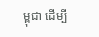ម្ពុជា ដើម្បី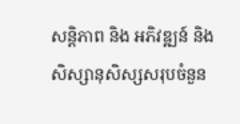សន្តិភាព និង អភិវឌ្ឍន៍ និង សិស្សានុសិស្សសរុបចំនួន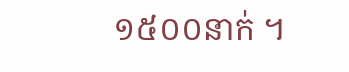១៥០០នាក់ ។